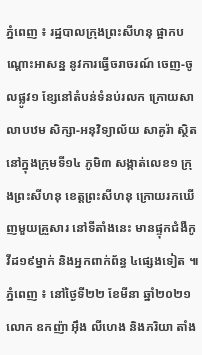ភ្នំពេញ ៖ រដ្ឋបាលក្រុងព្រះសីហនុ ផ្អាកបណ្ដោះអាសន្ន នូវការធ្វើចរាចរណ៍ ចេញ-ចូលផ្លូវ១ ខ្សែនៅតំបន់ទំនប់រលក ក្រោយសាលាបឋម សិក្សា-អនុវិទ្យាល័យ សាគូរ៉ា ស្ថិតនៅក្នុងក្រុមទី១៤ ភូមិ៣ សង្កាត់លេខ១ ក្រុងព្រះសីហនុ ខេត្តព្រះសីហនុ ក្រោយរកឃើញមួយគ្រួសារ នៅទីតាំងនេះ មានផ្ទុកជំងឺកូវីដ១៩ម្នាក់ និងអ្នកពាក់ព័ន្ធ ៤ផ្សេងទៀត ៕
ភ្នំពេញ ៖ នៅថ្ងៃទី២២ ខែមីនា ឆ្នាំ២០២១ លោក ឧកញ៉ា អ៊ឹង លីហេង និងភរិយា តាំង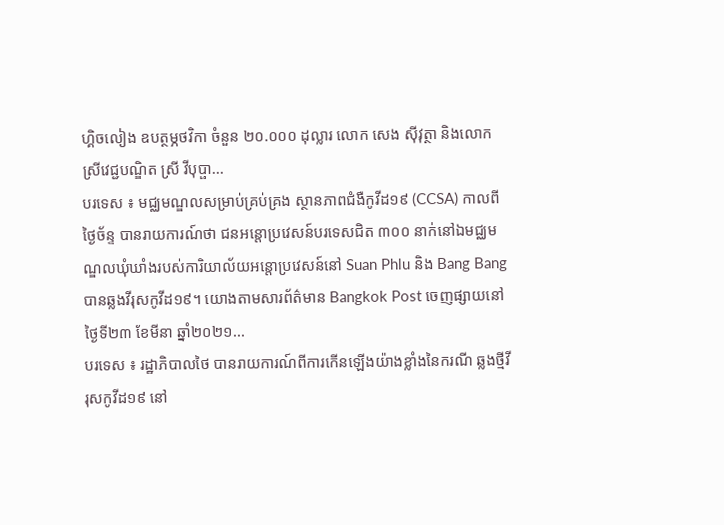ហ្គិចលៀង ឧបត្ថម្ភថវិកា ចំនួន ២០.០០០ ដុល្លារ លោក សេង ស៊ីវុត្ថា និងលោកស្រីវេជ្ជបណ្ឌិត ស្រី វីបុប្ផា...
បរទេស ៖ មជ្ឈមណ្ឌលសម្រាប់គ្រប់គ្រង ស្ថានភាពជំងឺកូវីដ១៩ (CCSA) កាលពីថ្ងៃច័ន្ទ បានរាយការណ៍ថា ជនអន្តោប្រវេសន៍បរទេសជិត ៣០០ នាក់នៅឯមជ្ឈមណ្ឌលឃុំឃាំងរបស់ការិយាល័យអន្តោប្រវេសន៍នៅ Suan Phlu និង Bang Bang បានឆ្លងវីរុសកូវីដ១៩។ យោងតាមសារព័ត៌មាន Bangkok Post ចេញផ្សាយនៅថ្ងៃទី២៣ ខែមីនា ឆ្នាំ២០២១...
បរទេស ៖ រដ្ឋាភិបាលថៃ បានរាយការណ៍ពីការកើនឡើងយ៉ាងខ្លាំងនៃករណី ឆ្លងថ្មីវីរុសកូវីដ១៩ នៅ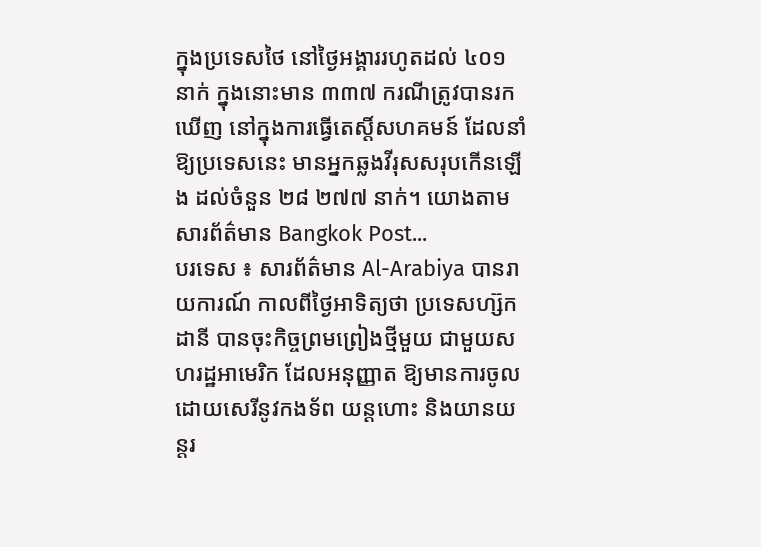ក្នុងប្រទេសថៃ នៅថ្ងៃអង្គាររហូតដល់ ៤០១ នាក់ ក្នុងនោះមាន ៣៣៧ ករណីត្រូវបានរកឃើញ នៅក្នុងការធ្វើតេស្តិ៍សហគមន៍ ដែលនាំឱ្យប្រទេសនេះ មានអ្នកឆ្លងវីរុសសរុបកើនឡើង ដល់ចំនួន ២៨ ២៧៧ នាក់។ យោងតាមសារព័ត៌មាន Bangkok Post...
បរទេស ៖ សារព័ត៌មាន Al-Arabiya បានរាយការណ៍ កាលពីថ្ងៃអាទិត្យថា ប្រទេសហ្ស៊កដានី បានចុះកិច្ចព្រមព្រៀងថ្មីមួយ ជាមួយសហរដ្ឋអាមេរិក ដែលអនុញ្ញាត ឱ្យមានការចូលដោយសេរីនូវកងទ័ព យន្តហោះ និងយានយន្តរ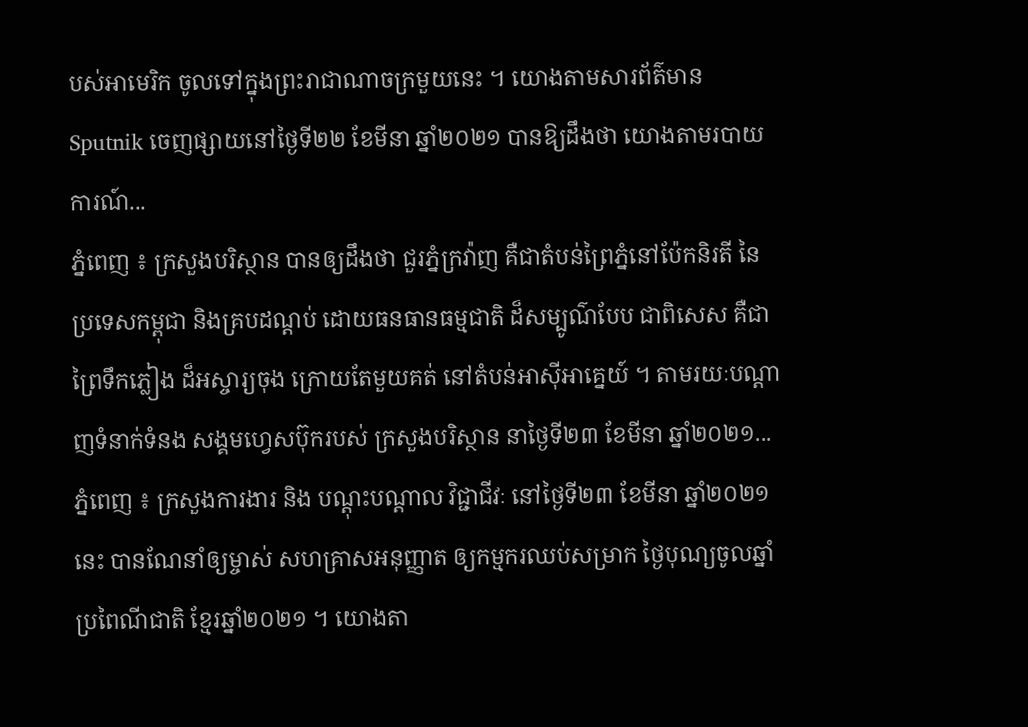បស់អាមេរិក ចូលទៅក្នុងព្រះរាជាណាចក្រមួយនេះ ។ យោងតាមសារព័ត៌មាន Sputnik ចេញផ្សាយនៅថ្ងៃទី២២ ខែមីនា ឆ្នាំ២០២១ បានឱ្យដឹងថា យោងតាមរបាយការណ៍...
ភ្នំពេញ ៖ ក្រសួងបរិស្ថាន បានឲ្យដឹងថា ជួរភ្នំក្រវ៉ាញ គឺជាតំបន់ព្រៃភ្នំនៅប៉ែកនិរតី នៃប្រទេសកម្ពុជា និងគ្របដណ្តប់ ដោយធនធានធម្មជាតិ ដ៏សម្បូណ៌បែប ជាពិសេស គឺជាព្រៃទឹកភ្លៀង ដ៏អស្ចារ្យចុង ក្រោយតែមួយគត់ នៅតំបន់អាស៊ីអាគ្នេយ៍ ។ តាមរយៈបណ្ដាញទំនាក់ទំនង សង្គមហ្វេសប៊ុករបស់ ក្រសួងបរិស្ថាន នាថ្ងៃទី២៣ ខែមីនា ឆ្នាំ២០២១...
ភ្នំពេញ ៖ ក្រសួងការងារ និង បណ្តុះបណ្តាល វិជ្ជាជីវៈ នៅថ្ងៃទី២៣ ខែមីនា ឆ្នាំ២០២១នេះ បានណែនាំឲ្យម្ចាស់ សហគ្រាសអនុញ្ញាត ឲ្យកម្មករឈប់សម្រាក ថ្ងៃបុណ្យចូលឆ្នាំប្រពៃណីជាតិ ខ្មែរឆ្នាំ២០២១ ។ យោងតា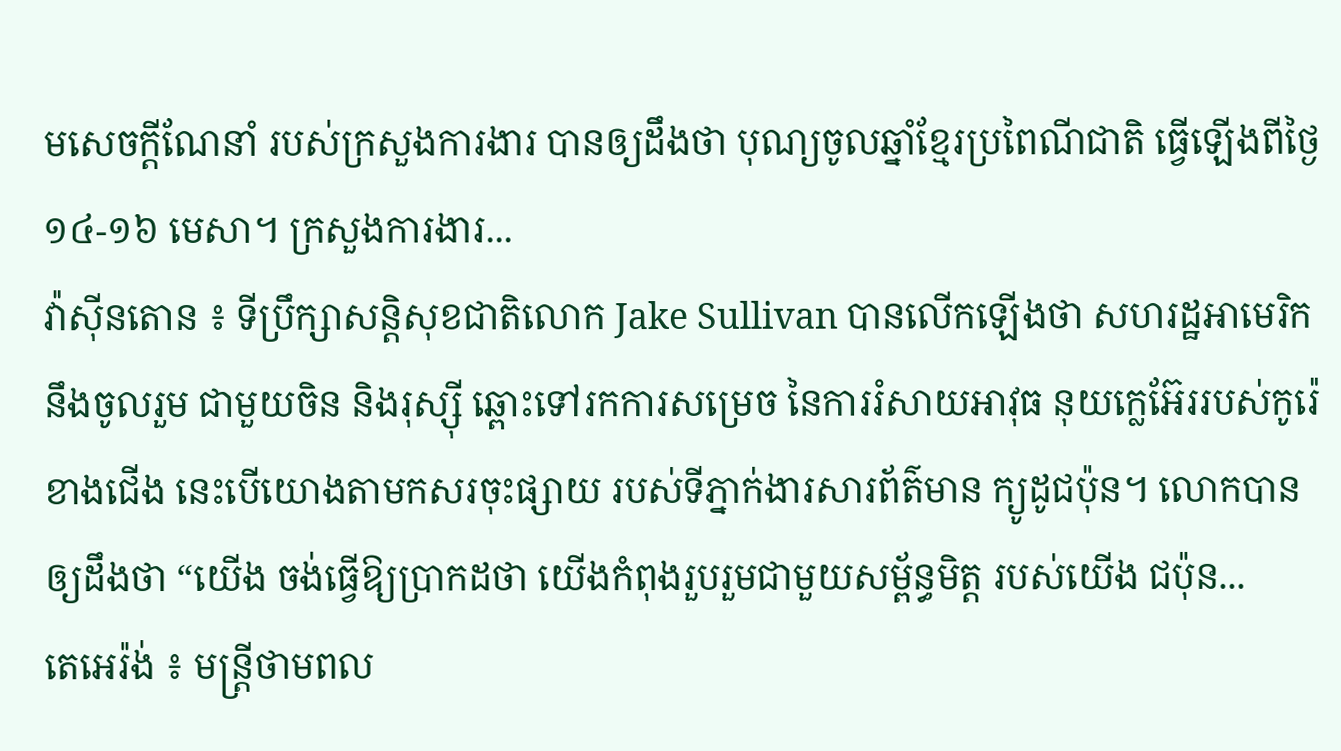មសេចក្តីណែនាំ របស់ក្រសួងការងារ បានឲ្យដឹងថា បុណ្យចូលឆ្នាំខ្មែរប្រពៃណីជាតិ ធ្វើឡើងពីថ្ងៃ១៤-១៦ មេសា។ ក្រសួងការងារ...
វ៉ាស៊ីនតោន ៖ ទីប្រឹក្សាសន្តិសុខជាតិលោក Jake Sullivan បានលើកឡើងថា សហរដ្ឋអាមេរិក នឹងចូលរួម ជាមួយចិន និងរុស្ស៊ី ឆ្ពោះទៅរកការសម្រេច នៃការរំសាយអាវុធ នុយក្លេអ៊ែររបស់កូរ៉េខាងជើង នេះបើយោងតាមកសរចុះផ្សាយ របស់ទីភ្នាក់ងារសារព័ត៌មាន ក្យូដូជប៉ុន។ លោកបានឲ្យដឹងថា “យើង ចង់ធ្វើឱ្យប្រាកដថា យើងកំពុងរួបរួមជាមួយសម្ព័ន្ធមិត្ត របស់យើង ជប៉ុន...
តេអេរ៉ង់ ៖ មន្រ្តីថាមពល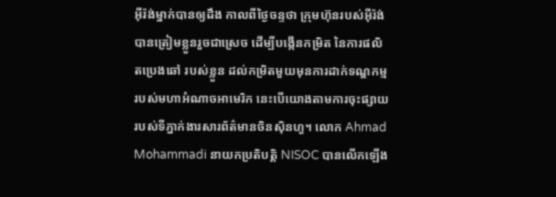អ៊ីរ៉ង់ម្នាក់បានឲ្យដឹង កាលពីថ្ងៃចន្ទថា ក្រុមហ៊ុនរបស់អ៊ីរ៉ង់ បានត្រៀមខ្លួនរួចជាស្រេច ដើម្បីបង្កើនកម្រិត នៃការផលិតប្រេងឆៅ របស់ខ្លួន ដល់កម្រិតមួយមុនការដាក់ទណ្ឌកម្ម របស់មហាអំណាចអាមេរិក នេះបើយោងតាមការចុះផ្សាយ របស់ទីភ្នាក់ងារសារព័ត៌មានចិនស៊ិនហួ។ លោក Ahmad Mohammadi នាយកប្រតិបត្តិ NISOC បានលើកឡើង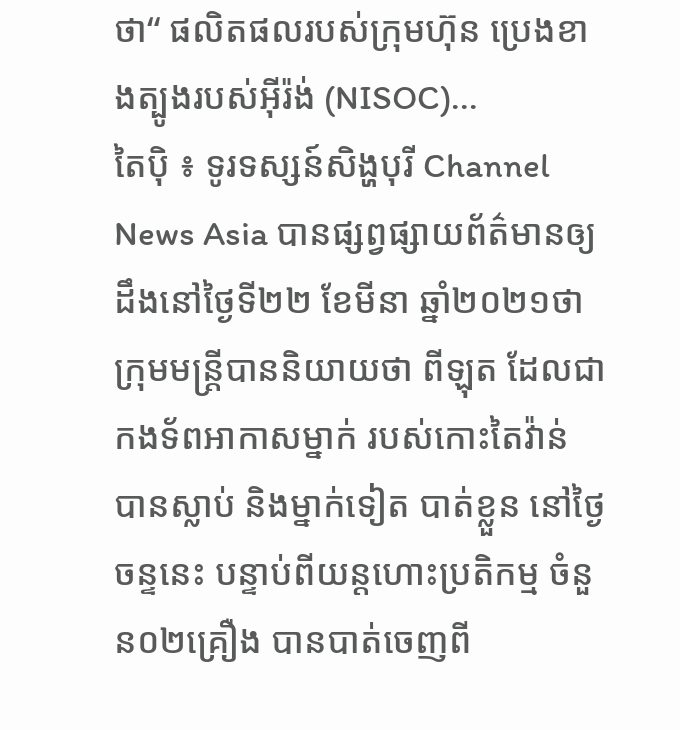ថា“ ផលិតផលរបស់ក្រុមហ៊ុន ប្រេងខាងត្បូងរបស់អ៊ីរ៉ង់ (NISOC)...
តៃប៉ិ ៖ ទូរទស្សន៍សិង្ហបុរី Channel News Asia បានផ្សព្វផ្សាយព័ត៌មានឲ្យដឹងនៅថ្ងៃទី២២ ខែមីនា ឆ្នាំ២០២១ថា ក្រុមមន្ត្រីបាននិយាយថា ពីឡុត ដែលជាកងទ័ពអាកាសម្នាក់ របស់កោះតៃវ៉ាន់ បានស្លាប់ និងម្នាក់ទៀត បាត់ខ្លួន នៅថ្ងៃចន្ទនេះ បន្ទាប់ពីយន្តហោះប្រតិកម្ម ចំនួន០២គ្រឿង បានបាត់ចេញពី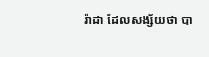រ៉ាដា ដែលសង្ស័យថា បា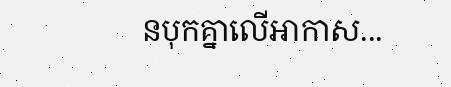នបុកគ្នាលើអាកាស...